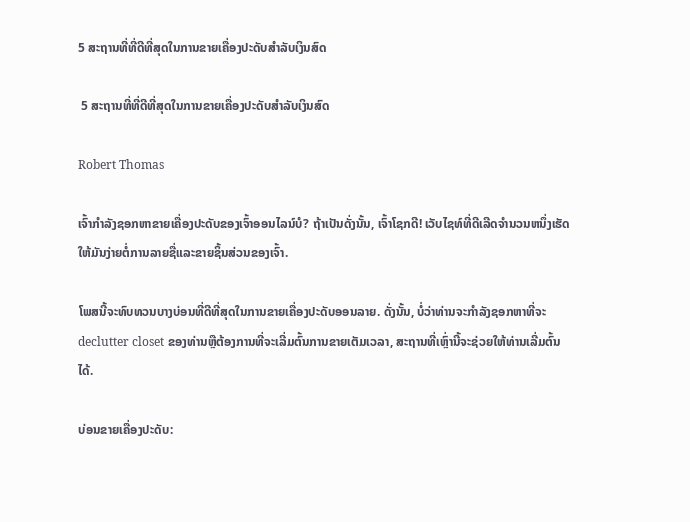5 ສະຖານທີ່ທີ່ດີທີ່ສຸດໃນການຂາຍເຄື່ອງປະດັບສໍາລັບເງິນສົດ

 5 ສະຖານທີ່ທີ່ດີທີ່ສຸດໃນການຂາຍເຄື່ອງປະດັບສໍາລັບເງິນສົດ

Robert Thomas

ເຈົ້າກໍາລັງຊອກຫາຂາຍເຄື່ອງປະດັບຂອງເຈົ້າອອນໄລນ໌ບໍ? ຖ້າເປັນດັ່ງນັ້ນ, ເຈົ້າໂຊກດີ! ເວັບໄຊທ໌ທີ່ດີເລີດຈໍານວນຫນຶ່ງເຮັດໃຫ້ມັນງ່າຍຕໍ່ການລາຍຊື່ແລະຂາຍຊິ້ນສ່ວນຂອງເຈົ້າ.

ໂພສນີ້ຈະທົບທວນບາງບ່ອນທີ່ດີທີ່ສຸດໃນການຂາຍເຄື່ອງປະດັບອອນລາຍ. ດັ່ງນັ້ນ, ບໍ່ວ່າທ່ານຈະກໍາລັງຊອກຫາທີ່ຈະ declutter closet ຂອງທ່ານຫຼືຕ້ອງການທີ່ຈະເລີ່ມຕົ້ນການຂາຍເຕັມເວລາ, ສະຖານທີ່ເຫຼົ່ານີ້ຈະຊ່ວຍໃຫ້ທ່ານເລີ່ມຕົ້ນໄດ້.

ບ່ອນຂາຍເຄື່ອງປະດັບ: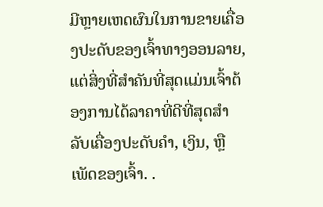ມີຫຼາຍເຫດຜົນໃນການຂາຍເຄື່ອງປະດັບຂອງເຈົ້າທາງອອນລາຍ, ແຕ່ສິ່ງທີ່ສຳຄັນທີ່ສຸດແມ່ນເຈົ້າຕ້ອງການໄດ້ລາຄາທີ່ດີທີ່ສຸດສຳລັບເຄື່ອງປະດັບຄຳ, ເງິນ, ຫຼືເພັດຂອງເຈົ້າ. .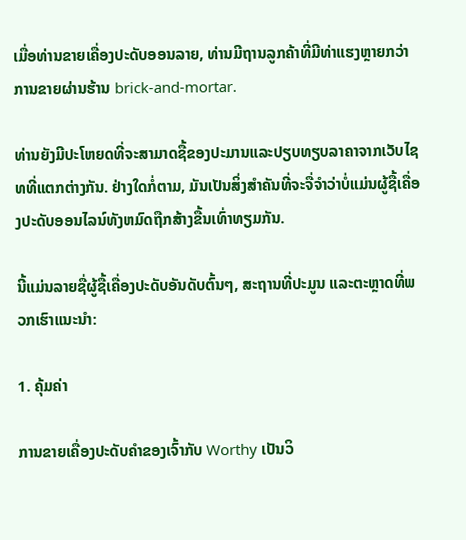ເມື່ອທ່ານຂາຍເຄື່ອງປະດັບອອນລາຍ, ທ່ານມີຖານລູກຄ້າທີ່ມີທ່າແຮງຫຼາຍກວ່າການຂາຍຜ່ານຮ້ານ brick-and-mortar.

ທ່ານຍັງມີປະໂຫຍດທີ່ຈະສາມາດຊື້ຂອງປະມານແລະປຽບທຽບລາຄາຈາກເວັບໄຊທທີ່ແຕກຕ່າງກັນ. ຢ່າງໃດກໍ່ຕາມ, ມັນເປັນສິ່ງສໍາຄັນທີ່ຈະຈື່ຈໍາວ່າບໍ່ແມ່ນຜູ້ຊື້ເຄື່ອງປະດັບອອນໄລນ໌ທັງຫມົດຖືກສ້າງຂື້ນເທົ່າທຽມກັນ.

ນີ້ແມ່ນລາຍຊື່ຜູ້ຊື້ເຄື່ອງປະດັບອັນດັບຕົ້ນໆ, ສະຖານທີ່ປະມູນ ແລະຕະຫຼາດທີ່ພວກເຮົາແນະນຳ:

1. ຄຸ້ມຄ່າ

ການຂາຍເຄື່ອງປະດັບຄໍາຂອງເຈົ້າກັບ Worthy ເປັນວິ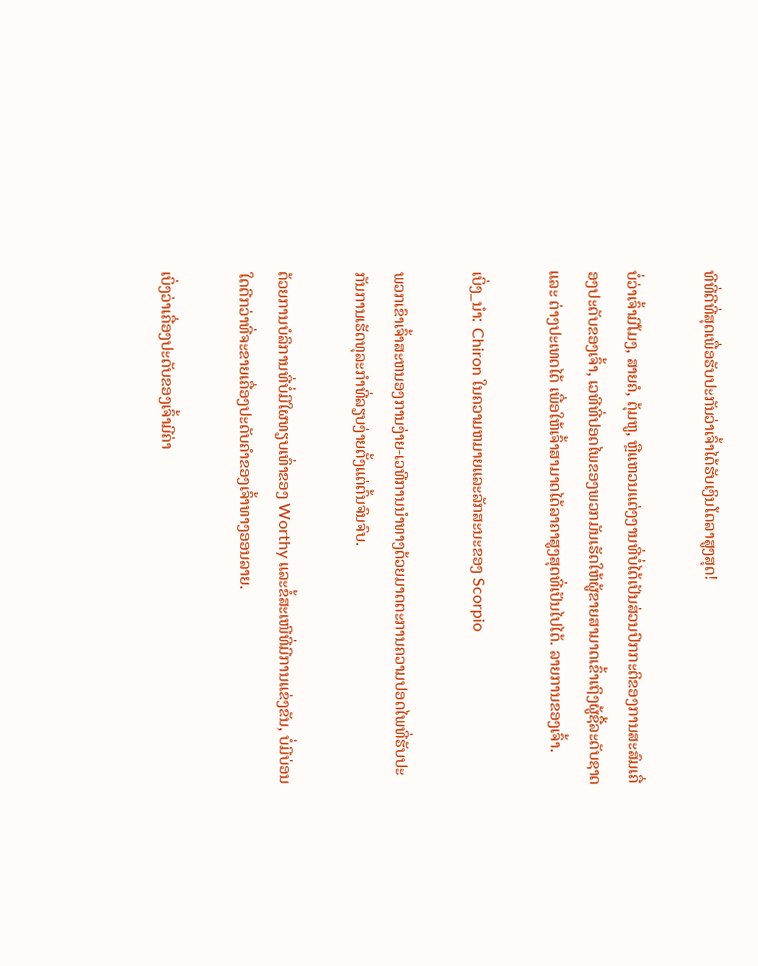ທີທີ່ດີທີ່ສຸດເພື່ອຮັບປະກັນວ່າເຈົ້າໄດ້ຮັບເງິນໂດລາສູງສຸດ!

ບໍ່ວ່າເຈົ້າມີໂມງ, ສາຍຄໍ, ຕຸ້ມຫູ, ຫຼືແຫວນແຕ່ງງານທີ່ບໍ່ໄດ້ເປັນສ່ວນປົກກະຕິຂອງການສະສົມເຄື່ອງປະດັບຂອງເຈົ້າ, ເວທີທີ່ປອດໄພຂອງພວກມັນເຮັດໃຫ້ຜູ້ຂາຍສາມາດເຂົ້າເຖິງຜູ້ຊື້ລະດັບຊາດ ແລະ ຕ່າງປະເທດໄດ້ ເພື່ອໃຫ້ເຈົ້າສາມາດໄດ້ລາຄາສູງສຸດທີ່ເປັນໄປໄດ້. ລາຍການຂອງເຈົ້າ.

ເບິ່ງ_ນຳ: Chiron ໃນຄວາມຫມາຍແລະລັກສະນະຂອງ Scorpio

ພວກເຂົາເຈົ້າສະຫນອງການງ່າຍ-ເວທີການນຳທາງດ້ວຍມາດຕະການຄວາມປອດໄພທີ່ຮັບປະກັນການເຮັດທຸລະກຳທີ່ລຽບງ່າຍຕັ້ງແຕ່ຕົ້ນຈົນຈົບ.

ດ້ວຍການບໍລິການທີ່ບໍ່ມີໃຜທຽບເທົ່າຂອງ Worthy ແລະຂໍ້ສະເໜີທີ່ມີການແຂ່ງຂັນ, ບໍ່ມີບ່ອນໃດດີກວ່າທີ່ຈະຂາຍເຄື່ອງປະດັບຄຳຂອງເຈົ້າທາງອອນລາຍ.

ເບິ່ງວ່າເຄື່ອງປະດັບຂອງເຈົ້າມີຄ່າ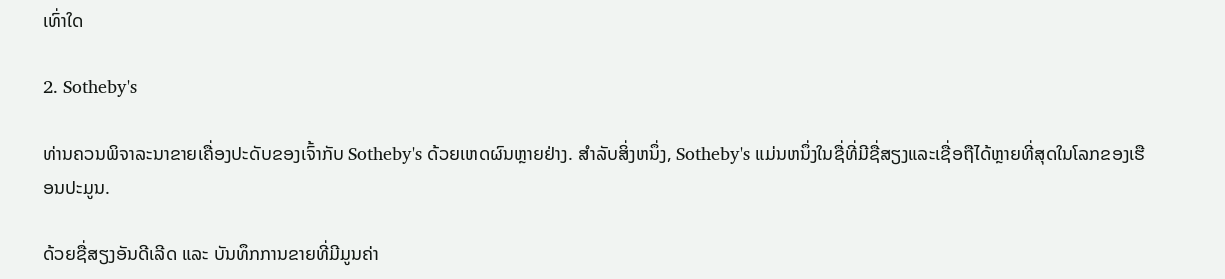ເທົ່າໃດ

2. Sotheby's

ທ່ານຄວນພິຈາລະນາຂາຍເຄື່ອງປະດັບຂອງເຈົ້າກັບ Sotheby's ດ້ວຍເຫດຜົນຫຼາຍຢ່າງ. ສໍາລັບສິ່ງຫນຶ່ງ, Sotheby's ແມ່ນຫນຶ່ງໃນຊື່ທີ່ມີຊື່ສຽງແລະເຊື່ອຖືໄດ້ຫຼາຍທີ່ສຸດໃນໂລກຂອງເຮືອນປະມູນ.

ດ້ວຍຊື່ສຽງອັນດີເລີດ ແລະ ບັນທຶກການຂາຍທີ່ມີມູນຄ່າ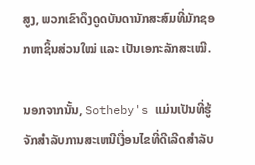ສູງ, ພວກເຂົາດຶງດູດບັນດານັກສະສົມທີ່ມັກຊອກຫາຊິ້ນສ່ວນໃໝ່ ແລະ ເປັນເອກະລັກສະເໝີ.

ນອກຈາກນັ້ນ, Sotheby's ແມ່ນເປັນທີ່ຮູ້ຈັກສໍາລັບການສະເຫນີເງື່ອນໄຂທີ່ດີເລີດສໍາລັບ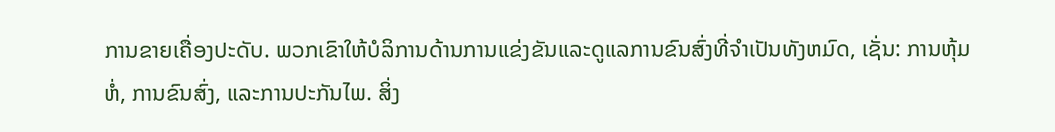ການຂາຍເຄື່ອງປະດັບ. ພວກເຂົາໃຫ້ບໍລິການດ້ານການແຂ່ງຂັນແລະດູແລການຂົນສົ່ງທີ່ຈໍາເປັນທັງຫມົດ, ເຊັ່ນ: ການຫຸ້ມຫໍ່, ການຂົນສົ່ງ, ແລະການປະກັນໄພ. ສິ່ງ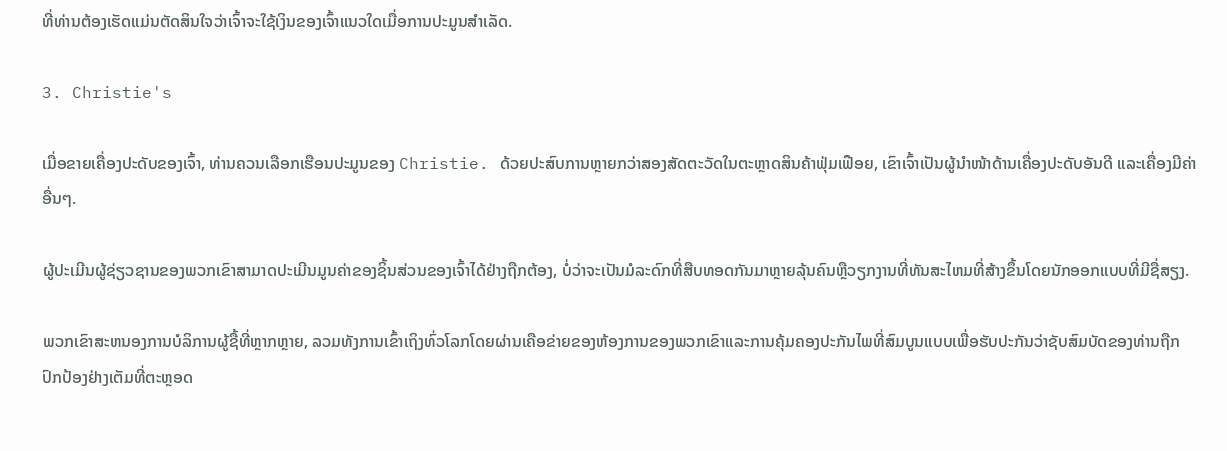ທີ່ທ່ານຕ້ອງເຮັດແມ່ນຕັດສິນໃຈວ່າເຈົ້າຈະໃຊ້ເງິນຂອງເຈົ້າແນວໃດເມື່ອການປະມູນສຳເລັດ.

3. Christie's

ເມື່ອຂາຍເຄື່ອງປະດັບຂອງເຈົ້າ, ທ່ານຄວນເລືອກເຮືອນປະມູນຂອງ Christie. ດ້ວຍປະສົບການຫຼາຍກວ່າສອງສັດຕະວັດໃນຕະຫຼາດສິນຄ້າຟຸ່ມເຟືອຍ, ເຂົາເຈົ້າເປັນຜູ້ນຳໜ້າດ້ານເຄື່ອງປະດັບອັນດີ ແລະເຄື່ອງມີຄ່າອື່ນໆ.

ຜູ້ປະເມີນຜູ້ຊ່ຽວຊານຂອງພວກເຂົາສາມາດປະເມີນມູນຄ່າຂອງຊິ້ນສ່ວນຂອງເຈົ້າໄດ້ຢ່າງຖືກຕ້ອງ, ບໍ່ວ່າຈະເປັນມໍລະດົກທີ່ສືບທອດກັນມາຫຼາຍລຸ້ນຄົນຫຼືວຽກງານທີ່ທັນສະໄຫມທີ່ສ້າງຂຶ້ນໂດຍນັກອອກແບບທີ່ມີຊື່ສຽງ.

ພວກເຂົາສະຫນອງການບໍລິການຜູ້ຊື້ທີ່ຫຼາກຫຼາຍ, ລວມທັງການເຂົ້າເຖິງທົ່ວໂລກໂດຍຜ່ານເຄືອຂ່າຍຂອງຫ້ອງການຂອງພວກເຂົາແລະການຄຸ້ມຄອງປະກັນໄພທີ່ສົມບູນແບບເພື່ອຮັບປະກັນວ່າຊັບສົມບັດຂອງທ່ານຖືກປົກປ້ອງຢ່າງເຕັມທີ່ຕະຫຼອດ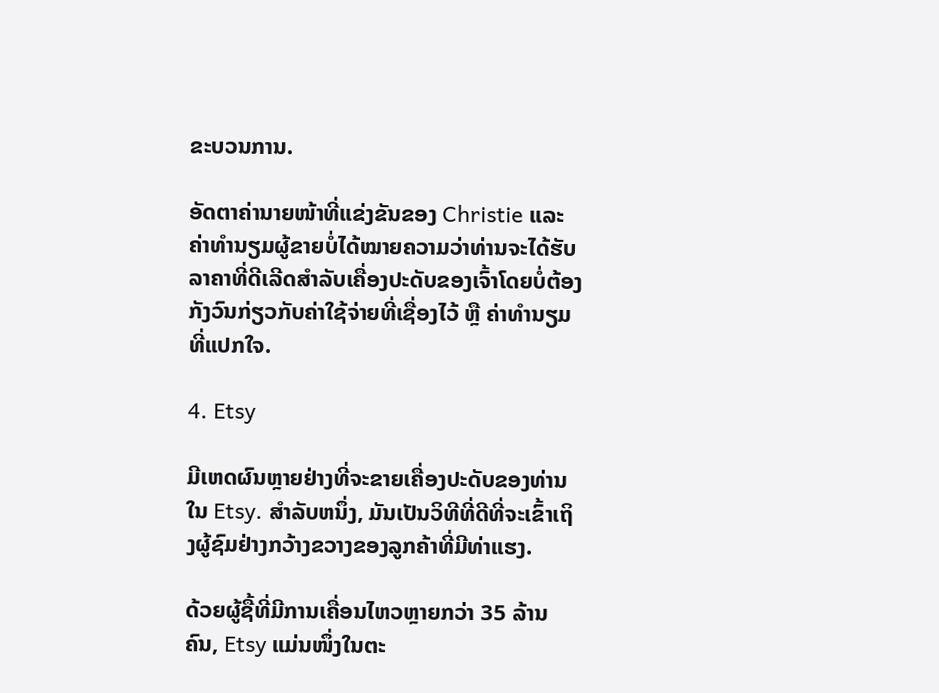ຂະບວນການ.

ອັດຕາຄ່ານາຍໜ້າທີ່ແຂ່ງຂັນຂອງ Christie ແລະຄ່າທຳນຽມຜູ້ຂາຍບໍ່ໄດ້ໝາຍຄວາມວ່າທ່ານຈະໄດ້ຮັບລາຄາທີ່ດີເລີດສຳລັບເຄື່ອງປະດັບຂອງເຈົ້າໂດຍບໍ່ຕ້ອງກັງວົນກ່ຽວກັບຄ່າໃຊ້ຈ່າຍທີ່ເຊື່ອງໄວ້ ຫຼື ຄ່າທຳນຽມທີ່ແປກໃຈ.

4. Etsy

ມີເຫດຜົນຫຼາຍຢ່າງທີ່ຈະຂາຍເຄື່ອງປະດັບຂອງທ່ານໃນ Etsy. ສໍາລັບຫນຶ່ງ, ມັນເປັນວິທີທີ່ດີທີ່ຈະເຂົ້າເຖິງຜູ້ຊົມຢ່າງກວ້າງຂວາງຂອງລູກຄ້າທີ່ມີທ່າແຮງ.

ດ້ວຍຜູ້ຊື້ທີ່ມີການເຄື່ອນໄຫວຫຼາຍກວ່າ 35 ລ້ານຄົນ, Etsy ແມ່ນໜຶ່ງໃນຕະ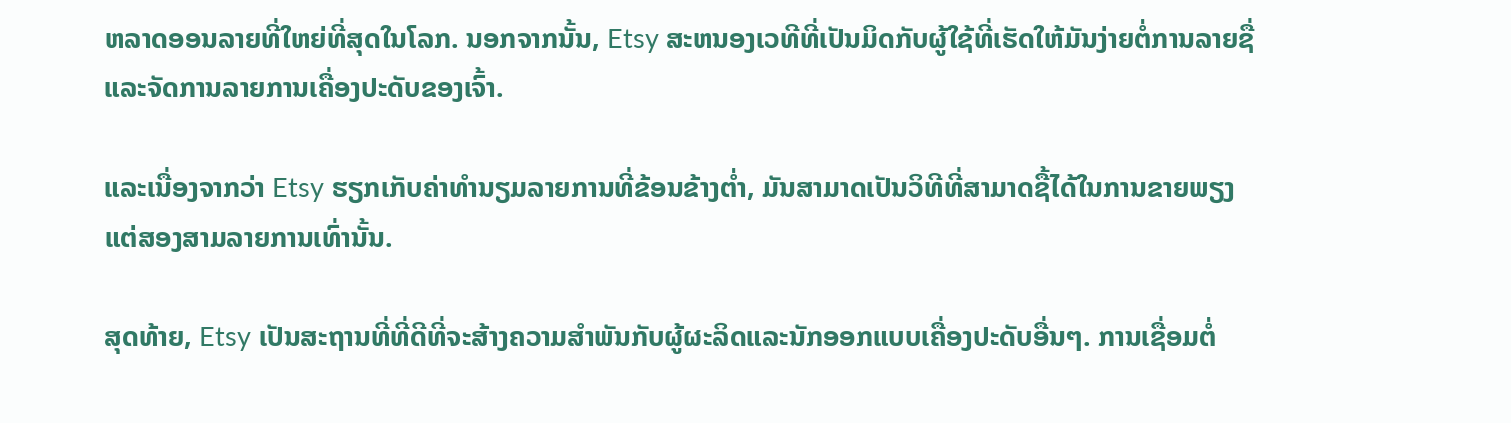ຫລາດອອນລາຍທີ່ໃຫຍ່ທີ່ສຸດໃນໂລກ. ນອກຈາກນັ້ນ, Etsy ສະຫນອງເວທີທີ່ເປັນມິດກັບຜູ້ໃຊ້ທີ່ເຮັດໃຫ້ມັນງ່າຍຕໍ່ການລາຍຊື່ແລະຈັດການລາຍການເຄື່ອງປະດັບຂອງເຈົ້າ.

ແລະເນື່ອງຈາກວ່າ Etsy ຮຽກເກັບຄ່າທຳນຽມລາຍການທີ່ຂ້ອນຂ້າງຕໍ່າ, ມັນສາມາດເປັນວິທີທີ່ສາມາດຊື້ໄດ້ໃນການຂາຍພຽງແຕ່ສອງສາມລາຍການເທົ່ານັ້ນ.

ສຸດທ້າຍ, Etsy ເປັນສະຖານທີ່ທີ່ດີທີ່ຈະສ້າງຄວາມສໍາພັນກັບຜູ້ຜະລິດແລະນັກອອກແບບເຄື່ອງປະດັບອື່ນໆ. ການເຊື່ອມຕໍ່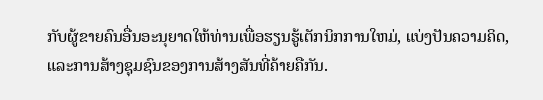ກັບຜູ້ຂາຍຄົນອື່ນອະນຸຍາດໃຫ້ທ່ານເພື່ອຮຽນຮູ້ເຕັກນິກການໃຫມ່, ແບ່ງປັນຄວາມຄິດ, ແລະການສ້າງຊຸມຊົນຂອງການສ້າງສັນທີ່ຄ້າຍຄືກັນ.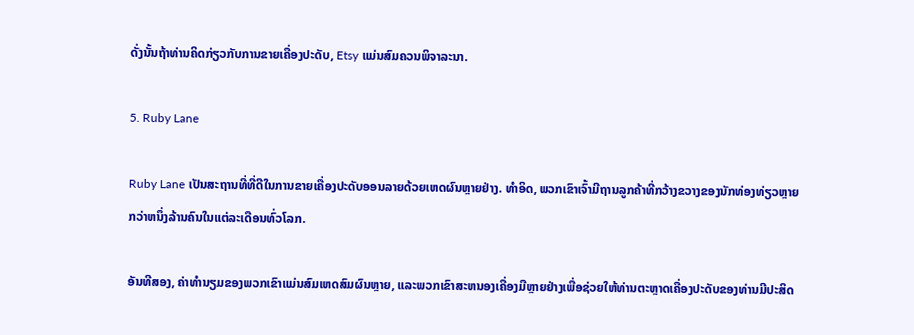ດັ່ງນັ້ນຖ້າທ່ານຄິດກ່ຽວກັບການຂາຍເຄື່ອງປະດັບ, Etsy ແມ່ນສົມຄວນພິຈາລະນາ.

5. Ruby Lane

Ruby Lane ເປັນສະຖານທີ່ທີ່ດີໃນການຂາຍເຄື່ອງປະດັບອອນລາຍດ້ວຍເຫດຜົນຫຼາຍຢ່າງ. ທໍາອິດ, ພວກເຂົາເຈົ້າມີຖານລູກຄ້າທີ່ກວ້າງຂວາງຂອງນັກທ່ອງທ່ຽວຫຼາຍກວ່າຫນຶ່ງລ້ານຄົນໃນແຕ່ລະເດືອນທົ່ວໂລກ.

ອັນທີສອງ, ຄ່າທໍານຽມຂອງພວກເຂົາແມ່ນສົມເຫດສົມຜົນຫຼາຍ, ແລະພວກເຂົາສະຫນອງເຄື່ອງມືຫຼາຍຢ່າງເພື່ອຊ່ວຍໃຫ້ທ່ານຕະຫຼາດເຄື່ອງປະດັບຂອງທ່ານມີປະສິດ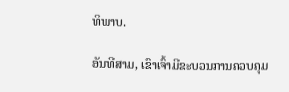ທິພາບ.

ອັນທີສາມ, ເຂົາເຈົ້າມີຂະບວນການຄວບຄຸມ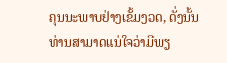ຄຸນນະພາບຢ່າງເຂັ້ມງວດ, ດັ່ງນັ້ນທ່ານສາມາດແນ່ໃຈວ່າມີພຽ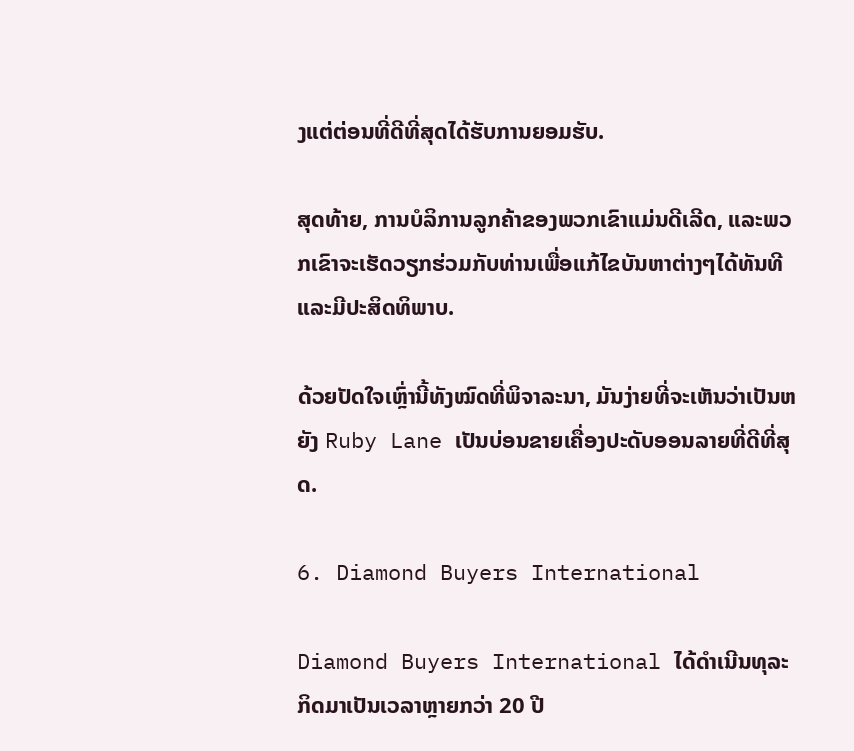ງແຕ່ຕ່ອນທີ່ດີທີ່ສຸດໄດ້ຮັບການຍອມຮັບ.

ສຸດທ້າຍ, ການບໍລິການລູກຄ້າຂອງພວກເຂົາແມ່ນດີເລີດ, ແລະພວກເຂົາຈະເຮັດວຽກຮ່ວມກັບທ່ານເພື່ອແກ້ໄຂບັນຫາຕ່າງໆໄດ້ທັນທີ ແລະມີປະສິດທິພາບ.

ດ້ວຍປັດໃຈເຫຼົ່ານີ້ທັງໝົດທີ່ພິຈາລະນາ, ມັນງ່າຍທີ່ຈະເຫັນວ່າເປັນຫຍັງ Ruby Lane ເປັນບ່ອນຂາຍເຄື່ອງປະດັບອອນລາຍທີ່ດີທີ່ສຸດ.

6. Diamond Buyers International

Diamond Buyers International ໄດ້ດໍາເນີນທຸລະກິດມາເປັນເວລາຫຼາຍກວ່າ 20 ປີ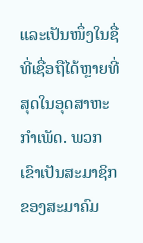ແລະເປັນໜຶ່ງໃນຊື່ທີ່ເຊື່ອຖືໄດ້ຫຼາຍທີ່ສຸດໃນອຸດສາຫະກໍາເພັດ. ພວກເຂົາເປັນສະມາຊິກຂອງສະມາຄົມ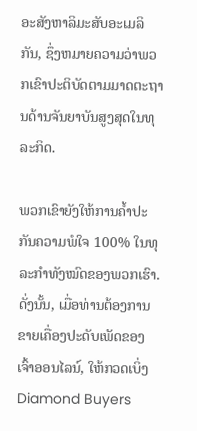ອະສັງຫາລິມະສັບອະເມລິກັນ, ຊຶ່ງຫມາຍຄວາມວ່າພວກເຂົາປະຕິບັດຕາມມາດຕະຖານດ້ານຈັນຍາບັນສູງສຸດໃນທຸລະກິດ.

ພວກເຂົາຍັງໃຫ້ການຄໍ້າປະກັນຄວາມພໍໃຈ 100% ໃນທຸລະກຳທັງໝົດຂອງພວກເຮົາ. ດັ່ງນັ້ນ, ເມື່ອທ່ານຕ້ອງການຂາຍເຄື່ອງປະດັບເພັດຂອງເຈົ້າອອນໄລນ໌, ໃຫ້ກວດເບິ່ງ Diamond Buyers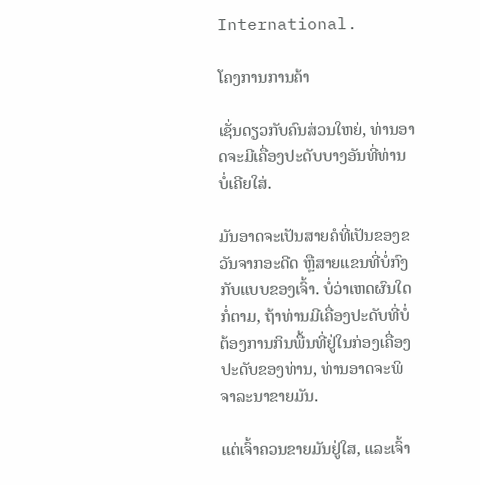International.

ໂຄງການການຄ້າ

ເຊັ່ນດຽວກັບຄົນສ່ວນໃຫຍ່, ທ່ານອາດຈະມີເຄື່ອງປະດັບບາງອັນທີ່ທ່ານບໍ່ເຄີຍໃສ່.

ມັນອາດຈະເປັນສາຍຄໍທີ່ເປັນຂອງຂວັນຈາກອະດີດ ຫຼືສາຍແຂນທີ່ບໍ່ກົງກັບແບບຂອງເຈົ້າ. ບໍ່ວ່າເຫດຜົນໃດກໍ່ຕາມ, ຖ້າທ່ານມີເຄື່ອງປະດັບທີ່ບໍ່ຕ້ອງການກິນພື້ນທີ່ຢູ່ໃນກ່ອງເຄື່ອງປະດັບຂອງທ່ານ, ທ່ານອາດຈະພິຈາລະນາຂາຍມັນ.

ແຕ່ເຈົ້າຄວນຂາຍມັນຢູ່ໃສ, ແລະເຈົ້າ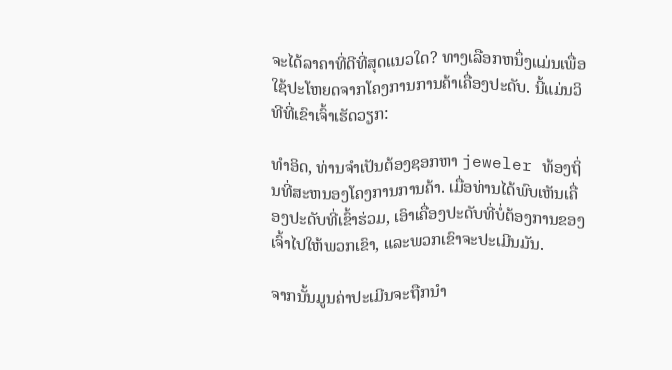ຈະໄດ້ລາຄາທີ່ດີທີ່ສຸດແນວໃດ? ທາງເລືອກຫນຶ່ງແມ່ນເພື່ອໃຊ້ປະໂຫຍດຈາກໂຄງການການຄ້າເຄື່ອງປະດັບ. ນີ້ແມ່ນວິທີທີ່ເຂົາເຈົ້າເຮັດວຽກ:

ທໍາອິດ, ທ່ານຈໍາເປັນຕ້ອງຊອກຫາ jeweler ທ້ອງຖິ່ນທີ່ສະຫນອງໂຄງການການຄ້າ. ເມື່ອທ່ານໄດ້ພົບເຫັນເຄື່ອງປະດັບທີ່ເຂົ້າຮ່ວມ, ເອົາເຄື່ອງປະດັບທີ່ບໍ່ຕ້ອງການຂອງເຈົ້າໄປໃຫ້ພວກເຂົາ, ແລະພວກເຂົາຈະປະເມີນມັນ.

ຈາກນັ້ນມູນຄ່າປະເມີນຈະຖືກນຳ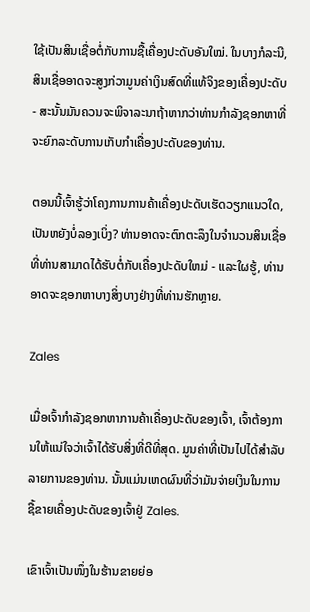ໃຊ້ເປັນສິນເຊື່ອຕໍ່ກັບການຊື້ເຄື່ອງປະດັບອັນໃໝ່. ໃນບາງກໍລະນີ, ສິນເຊື່ອອາດຈະສູງກ່ວາມູນຄ່າເງິນສົດທີ່ແທ້ຈິງຂອງເຄື່ອງປະດັບ - ສະນັ້ນມັນຄວນຈະພິຈາລະນາຖ້າຫາກວ່າທ່ານກໍາລັງຊອກຫາທີ່ຈະຍົກລະດັບການເກັບກໍາເຄື່ອງປະດັບຂອງທ່ານ.

ຕອນນີ້ເຈົ້າຮູ້ວ່າໂຄງການການຄ້າເຄື່ອງປະດັບເຮັດວຽກແນວໃດ, ເປັນຫຍັງບໍ່ລອງເບິ່ງ? ທ່ານອາດຈະຕົກຕະລຶງໃນຈໍານວນສິນເຊື່ອທີ່ທ່ານສາມາດໄດ້ຮັບຕໍ່ກັບເຄື່ອງປະດັບໃຫມ່ - ແລະໃຜຮູ້, ທ່ານອາດຈະຊອກຫາບາງສິ່ງບາງຢ່າງທີ່ທ່ານຮັກຫຼາຍ.

Zales

ເມື່ອເຈົ້າກຳລັງຊອກຫາການຄ້າເຄື່ອງປະດັບຂອງເຈົ້າ, ເຈົ້າຕ້ອງການໃຫ້ແນ່ໃຈວ່າເຈົ້າໄດ້ຮັບສິ່ງທີ່ດີທີ່ສຸດ. ມູນຄ່າທີ່ເປັນໄປໄດ້ສໍາລັບລາຍການຂອງທ່ານ. ນັ້ນແມ່ນເຫດຜົນທີ່ວ່າມັນຈ່າຍເງິນໃນການຊື້ຂາຍເຄື່ອງປະດັບຂອງເຈົ້າຢູ່ Zales.

ເຂົາເຈົ້າເປັນໜຶ່ງໃນຮ້ານຂາຍຍ່ອ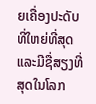ຍເຄື່ອງປະດັບທີ່ໃຫຍ່ທີ່ສຸດແລະມີຊື່ສຽງທີ່ສຸດໃນໂລກ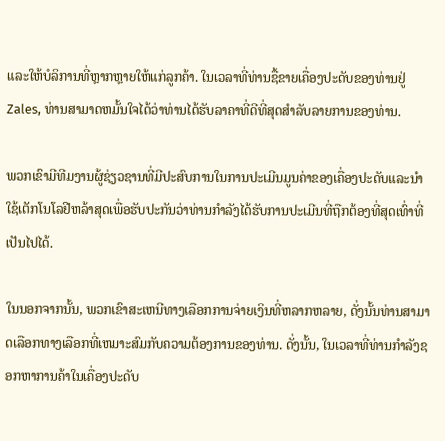ແລະໃຫ້ບໍລິການທີ່ຫຼາກຫຼາຍໃຫ້ແກ່ລູກຄ້າ. ໃນເວລາທີ່ທ່ານຊື້ຂາຍເຄື່ອງປະດັບຂອງທ່ານຢູ່ Zales, ທ່ານສາມາດຫມັ້ນໃຈໄດ້ວ່າທ່ານໄດ້ຮັບລາຄາທີ່ດີທີ່ສຸດສໍາລັບລາຍການຂອງທ່ານ.

ພວກເຂົາມີທີມງານຜູ້ຊ່ຽວຊານທີ່ມີປະສົບການໃນການປະເມີນມູນຄ່າຂອງເຄື່ອງປະດັບແລະນໍາໃຊ້ເຕັກໂນໂລຢີຫລ້າສຸດເພື່ອຮັບປະກັນວ່າທ່ານກໍາລັງໄດ້ຮັບການປະເມີນທີ່ຖືກຕ້ອງທີ່ສຸດເທົ່າທີ່ເປັນໄປໄດ້.

ໃນນອກຈາກນັ້ນ, ພວກເຂົາສະເຫນີທາງເລືອກການຈ່າຍເງິນທີ່ຫລາກຫລາຍ, ດັ່ງນັ້ນທ່ານສາມາດເລືອກທາງເລືອກທີ່ເຫມາະສົມກັບຄວາມຕ້ອງການຂອງທ່ານ. ດັ່ງນັ້ນ, ໃນເວລາທີ່ທ່ານກໍາລັງຊອກຫາການຄ້າໃນເຄື່ອງປະດັບ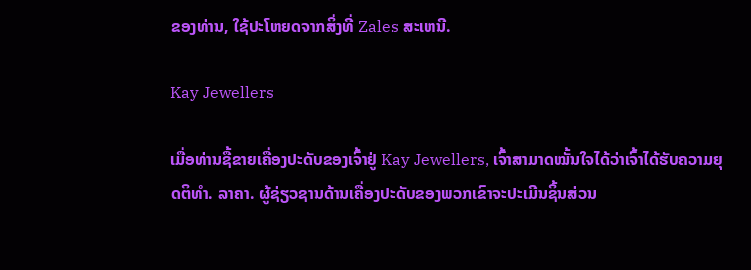ຂອງທ່ານ, ໃຊ້ປະໂຫຍດຈາກສິ່ງທີ່ Zales ສະເຫນີ.

Kay Jewellers

ເມື່ອທ່ານຊື້ຂາຍເຄື່ອງປະດັບຂອງເຈົ້າຢູ່ Kay Jewellers, ເຈົ້າສາມາດໝັ້ນໃຈໄດ້ວ່າເຈົ້າໄດ້ຮັບຄວາມຍຸດຕິທຳ. ລາຄາ. ຜູ້ຊ່ຽວຊານດ້ານເຄື່ອງປະດັບຂອງພວກເຂົາຈະປະເມີນຊິ້ນສ່ວນ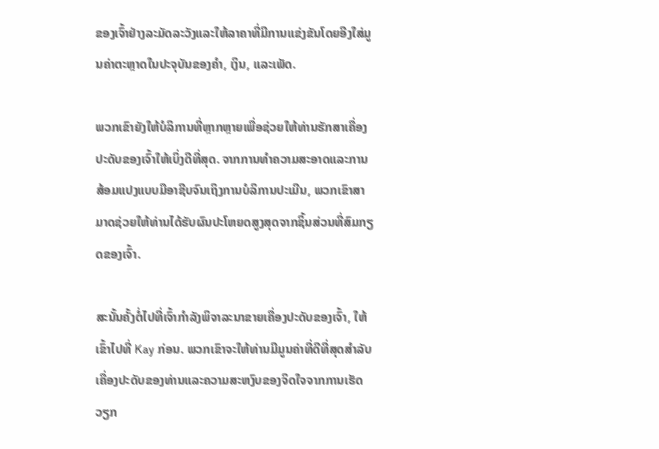ຂອງເຈົ້າຢ່າງລະມັດລະວັງແລະໃຫ້ລາຄາທີ່ມີການແຂ່ງຂັນໂດຍອີງໃສ່ມູນຄ່າຕະຫຼາດໃນປະຈຸບັນຂອງຄໍາ, ເງິນ, ແລະເພັດ.

ພວກເຂົາຍັງໃຫ້ບໍລິການທີ່ຫຼາກຫຼາຍເພື່ອຊ່ວຍໃຫ້ທ່ານຮັກສາເຄື່ອງປະດັບຂອງເຈົ້າໃຫ້ເບິ່ງດີທີ່ສຸດ. ຈາກການທໍາຄວາມສະອາດແລະການສ້ອມແປງແບບມືອາຊີບຈົນເຖິງການບໍລິການປະເມີນ, ພວກເຂົາສາມາດຊ່ວຍໃຫ້ທ່ານໄດ້ຮັບຜົນປະໂຫຍດສູງສຸດຈາກຊິ້ນສ່ວນທີ່ສົມກຽດຂອງເຈົ້າ.

ສະນັ້ນຄັ້ງຕໍ່ໄປທີ່ເຈົ້າກຳລັງພິຈາລະນາຂາຍເຄື່ອງປະດັບຂອງເຈົ້າ, ໃຫ້ເຂົ້າໄປທີ່ Kay ກ່ອນ. ພວກເຂົາຈະໃຫ້ທ່ານມີມູນຄ່າທີ່ດີທີ່ສຸດສໍາລັບເຄື່ອງປະດັບຂອງທ່ານແລະຄວາມສະຫງົບຂອງຈິດໃຈຈາກການເຮັດວຽກ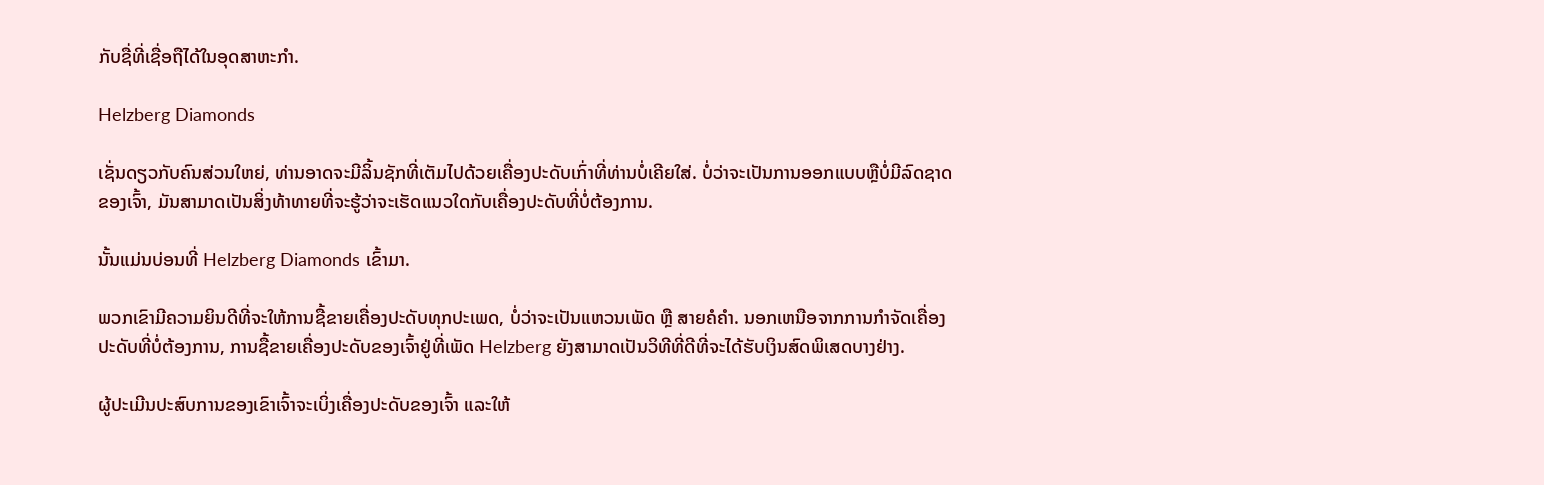ກັບຊື່ທີ່ເຊື່ອຖືໄດ້ໃນອຸດສາຫະກໍາ.

Helzberg Diamonds

ເຊັ່ນດຽວກັບຄົນສ່ວນໃຫຍ່, ທ່ານອາດຈະມີລິ້ນຊັກທີ່ເຕັມໄປດ້ວຍເຄື່ອງປະດັບເກົ່າທີ່ທ່ານບໍ່ເຄີຍໃສ່. ບໍ່ວ່າຈະເປັນການອອກແບບຫຼືບໍ່ມີລົດຊາດຂອງເຈົ້າ, ມັນສາມາດເປັນສິ່ງທ້າທາຍທີ່ຈະຮູ້ວ່າຈະເຮັດແນວໃດກັບເຄື່ອງປະດັບທີ່ບໍ່ຕ້ອງການ.

ນັ້ນແມ່ນບ່ອນທີ່ Helzberg Diamonds ເຂົ້າມາ.

ພວກເຂົາມີຄວາມຍິນດີທີ່ຈະໃຫ້ການຊື້ຂາຍເຄື່ອງປະດັບທຸກປະເພດ, ບໍ່ວ່າຈະເປັນແຫວນເພັດ ຫຼື ສາຍຄໍຄຳ. ນອກເຫນືອຈາກການກໍາຈັດເຄື່ອງປະດັບທີ່ບໍ່ຕ້ອງການ, ການຊື້ຂາຍເຄື່ອງປະດັບຂອງເຈົ້າຢູ່ທີ່ເພັດ Helzberg ຍັງສາມາດເປັນວິທີທີ່ດີທີ່ຈະໄດ້ຮັບເງິນສົດພິເສດບາງຢ່າງ.

ຜູ້ປະເມີນປະສົບການຂອງເຂົາເຈົ້າຈະເບິ່ງເຄື່ອງປະດັບຂອງເຈົ້າ ແລະໃຫ້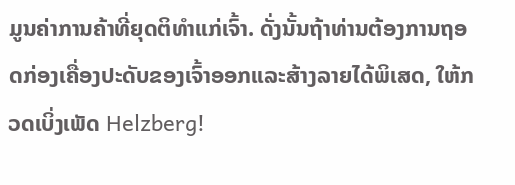ມູນຄ່າການຄ້າທີ່ຍຸດຕິທຳແກ່ເຈົ້າ. ດັ່ງນັ້ນຖ້າທ່ານຕ້ອງການຖອດກ່ອງເຄື່ອງປະດັບຂອງເຈົ້າອອກແລະສ້າງລາຍໄດ້ພິເສດ, ໃຫ້ກວດເບິ່ງເພັດ Helzberg!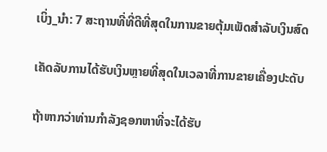ເບິ່ງ_ນຳ: 7 ສະຖານທີ່ທີ່ດີທີ່ສຸດໃນການຂາຍຕຸ້ມເພັດສໍາລັບເງິນສົດ

ເຄັດລັບການໄດ້ຮັບເງິນຫຼາຍທີ່ສຸດໃນເວລາທີ່ການຂາຍເຄື່ອງປະດັບ

ຖ້າຫາກວ່າທ່ານກໍາລັງຊອກຫາທີ່ຈະໄດ້ຮັບ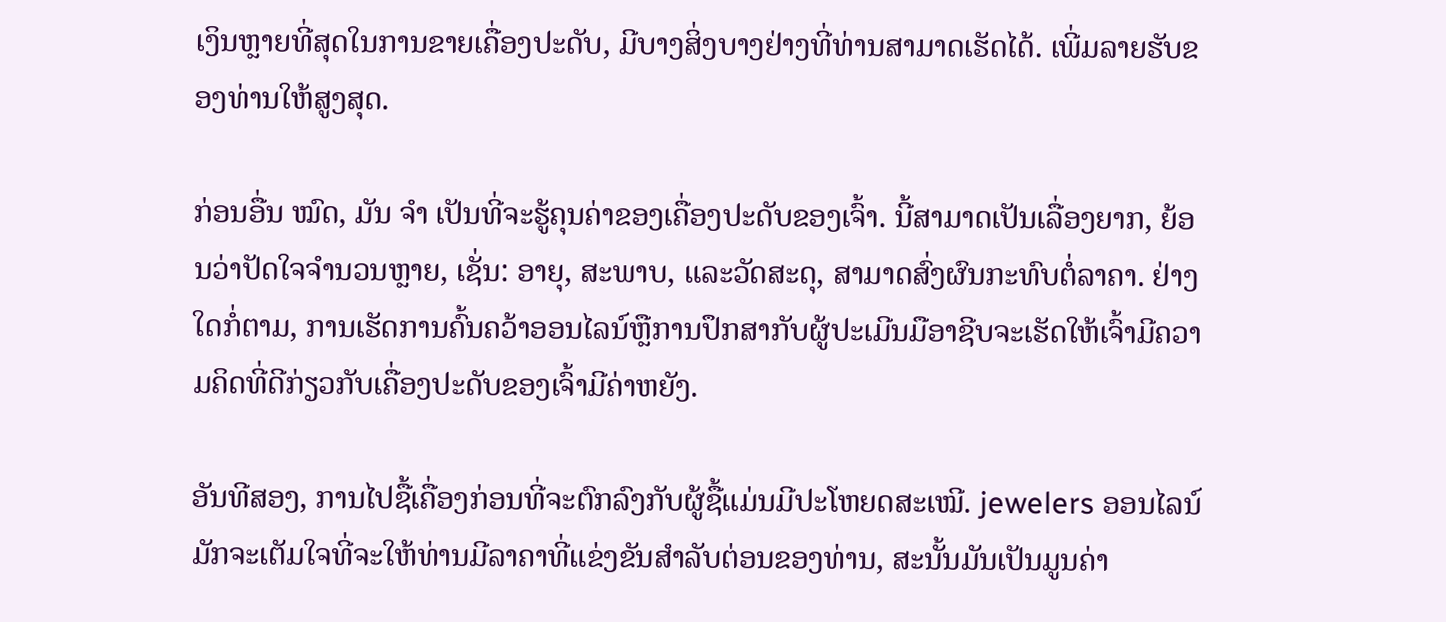ເງິນຫຼາຍທີ່ສຸດໃນການຂາຍເຄື່ອງປະດັບ, ມີບາງສິ່ງບາງຢ່າງທີ່ທ່ານສາມາດເຮັດໄດ້. ເພີ່ມລາຍຮັບຂອງທ່ານໃຫ້ສູງສຸດ.

ກ່ອນອື່ນ ໝົດ, ມັນ ຈຳ ເປັນທີ່ຈະຮູ້ຄຸນຄ່າຂອງເຄື່ອງປະດັບຂອງເຈົ້າ. ນີ້ສາມາດເປັນເລື່ອງຍາກ, ຍ້ອນວ່າປັດໃຈຈໍານວນຫຼາຍ, ເຊັ່ນ: ອາຍຸ, ສະພາບ, ແລະວັດສະດຸ, ສາມາດສົ່ງຜົນກະທົບຕໍ່ລາຄາ. ຢ່າງໃດກໍ່ຕາມ, ການເຮັດການຄົ້ນຄວ້າອອນໄລນ໌ຫຼືການປຶກສາກັບຜູ້ປະເມີນມືອາຊີບຈະເຮັດໃຫ້ເຈົ້າມີຄວາມຄິດທີ່ດີກ່ຽວກັບເຄື່ອງປະດັບຂອງເຈົ້າມີຄ່າຫຍັງ.

ອັນທີສອງ, ການໄປຊື້ເຄື່ອງກ່ອນທີ່ຈະຕົກລົງກັບຜູ້ຊື້ແມ່ນມີປະໂຫຍດສະເໝີ. jewelers ອອນໄລນ໌ມັກຈະເຕັມໃຈທີ່ຈະໃຫ້ທ່ານມີລາຄາທີ່ແຂ່ງຂັນສໍາລັບຕ່ອນຂອງທ່ານ, ສະນັ້ນມັນເປັນມູນຄ່າ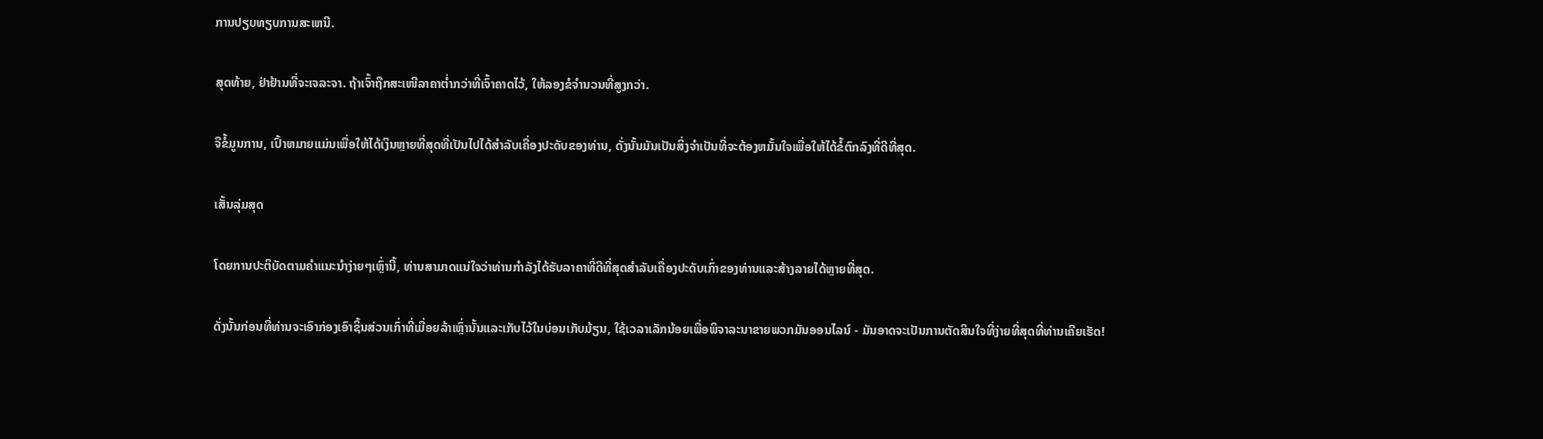ການປຽບທຽບການສະເຫນີ.

ສຸດທ້າຍ, ຢ່າຢ້ານທີ່ຈະເຈລະຈາ. ຖ້າເຈົ້າຖືກສະເໜີລາຄາຕໍ່າກວ່າທີ່ເຈົ້າຄາດໄວ້, ໃຫ້ລອງຂໍຈໍານວນທີ່ສູງກວ່າ.

ຈືຂໍ້ມູນການ, ເປົ້າຫມາຍແມ່ນເພື່ອໃຫ້ໄດ້ເງິນຫຼາຍທີ່ສຸດທີ່ເປັນໄປໄດ້ສໍາລັບເຄື່ອງປະດັບຂອງທ່ານ, ດັ່ງນັ້ນມັນເປັນສິ່ງຈໍາເປັນທີ່ຈະຕ້ອງຫມັ້ນໃຈເພື່ອໃຫ້ໄດ້ຂໍ້ຕົກລົງທີ່ດີທີ່ສຸດ.

ເສັ້ນລຸ່ມສຸດ

ໂດຍການປະຕິບັດຕາມຄໍາແນະນໍາງ່າຍໆເຫຼົ່ານີ້, ທ່ານສາມາດແນ່ໃຈວ່າທ່ານກໍາລັງໄດ້ຮັບລາຄາທີ່ດີທີ່ສຸດສໍາລັບເຄື່ອງປະດັບເກົ່າຂອງທ່ານແລະສ້າງລາຍໄດ້ຫຼາຍທີ່ສຸດ.

ດັ່ງນັ້ນກ່ອນທີ່ທ່ານຈະເອົາກ່ອງເອົາຊິ້ນສ່ວນເກົ່າທີ່ເມື່ອຍລ້າເຫຼົ່ານັ້ນແລະເກັບໄວ້ໃນບ່ອນເກັບມ້ຽນ, ໃຊ້ເວລາເລັກນ້ອຍເພື່ອພິຈາລະນາຂາຍພວກມັນອອນໄລນ໌ - ມັນອາດຈະເປັນການຕັດສິນໃຈທີ່ງ່າຍທີ່ສຸດທີ່ທ່ານເຄີຍເຮັດ!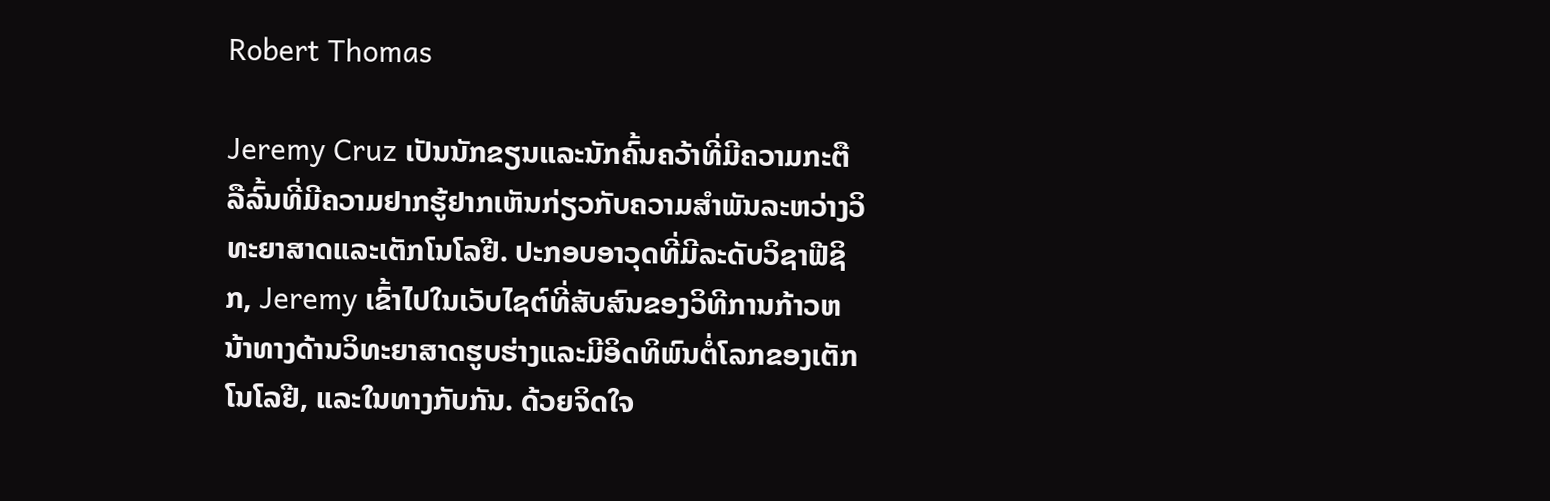Robert Thomas

Jeremy Cruz ເປັນນັກຂຽນແລະນັກຄົ້ນຄວ້າທີ່ມີຄວາມກະຕືລືລົ້ນທີ່ມີຄວາມຢາກຮູ້ຢາກເຫັນກ່ຽວກັບຄວາມສໍາພັນລະຫວ່າງວິທະຍາສາດແລະເຕັກໂນໂລຢີ. ປະກອບອາວຸດທີ່ມີລະດັບວິຊາຟີຊິກ, Jeremy ເຂົ້າໄປໃນເວັບໄຊຕ໌ທີ່ສັບສົນຂອງວິທີການກ້າວຫນ້າທາງດ້ານວິທະຍາສາດຮູບຮ່າງແລະມີອິດທິພົນຕໍ່ໂລກຂອງເຕັກໂນໂລຢີ, ແລະໃນທາງກັບກັນ. ດ້ວຍຈິດໃຈ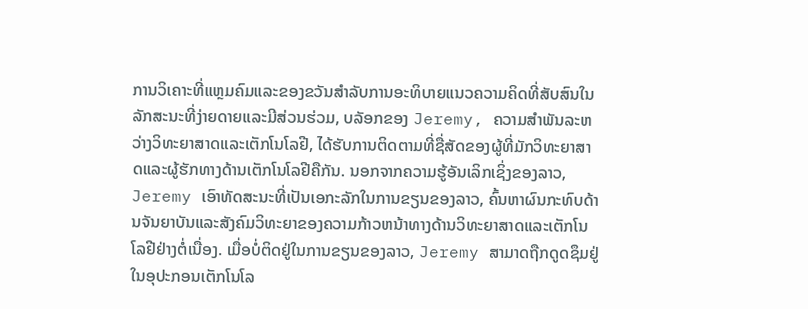ການວິເຄາະທີ່ແຫຼມຄົມແລະຂອງຂວັນສໍາລັບການອະທິບາຍແນວຄວາມຄິດທີ່ສັບສົນໃນລັກສະນະທີ່ງ່າຍດາຍແລະມີສ່ວນຮ່ວມ, ບລັອກຂອງ Jeremy, ຄວາມສໍາພັນລະຫວ່າງວິທະຍາສາດແລະເຕັກໂນໂລຢີ, ໄດ້ຮັບການຕິດຕາມທີ່ຊື່ສັດຂອງຜູ້ທີ່ມັກວິທະຍາສາດແລະຜູ້ຮັກທາງດ້ານເຕັກໂນໂລຢີຄືກັນ. ນອກຈາກຄວາມຮູ້ອັນເລິກເຊິ່ງຂອງລາວ, Jeremy ເອົາທັດສະນະທີ່ເປັນເອກະລັກໃນການຂຽນຂອງລາວ, ຄົ້ນຫາຜົນກະທົບດ້ານຈັນຍາບັນແລະສັງຄົມວິທະຍາຂອງຄວາມກ້າວຫນ້າທາງດ້ານວິທະຍາສາດແລະເຕັກໂນໂລຢີຢ່າງຕໍ່ເນື່ອງ. ເມື່ອບໍ່ຕິດຢູ່ໃນການຂຽນຂອງລາວ, Jeremy ສາມາດຖືກດູດຊຶມຢູ່ໃນອຸປະກອນເຕັກໂນໂລ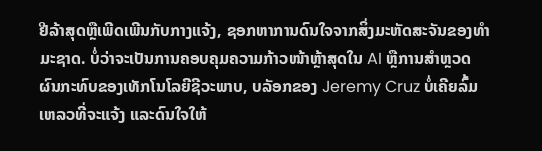ຢີລ້າສຸດຫຼືເພີດເພີນກັບກາງແຈ້ງ, ຊອກຫາການດົນໃຈຈາກສິ່ງມະຫັດສະຈັນຂອງທໍາມະຊາດ. ບໍ່ວ່າຈະເປັນການຄອບຄຸມຄວາມກ້າວໜ້າຫຼ້າສຸດໃນ AI ຫຼືການສຳຫຼວດຜົນກະທົບຂອງເທັກໂນໂລຍີຊີວະພາບ, ບລັອກຂອງ Jeremy Cruz ບໍ່ເຄີຍລົ້ມເຫລວທີ່ຈະແຈ້ງ ແລະດົນໃຈໃຫ້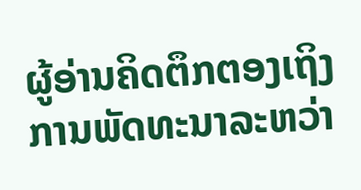ຜູ້ອ່ານຄິດຕຶກຕອງເຖິງການພັດທະນາລະຫວ່າ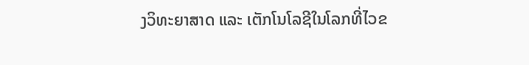ງວິທະຍາສາດ ແລະ ເຕັກໂນໂລຊີໃນໂລກທີ່ໄວຂ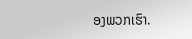ອງພວກເຮົາ.